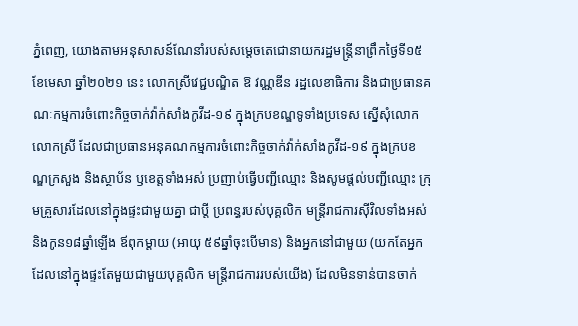ភ្នំពេញ, យោងតាមអនុសាសន៍ណែនាំរបស់សម្តេចតេជោនាយករដ្ឋមន្ត្រីនាព្រឹកថ្ងៃទី១៥ ខែមេសា ឆ្នាំ២០២១ នេះ លោកស្រីវេជ្ជបណ្ឌិត ឱ វណ្ណឌីន រដ្ឋលេខាធិការ និងជាប្រធានគណៈកម្មការចំពោះកិច្ចចាក់វ៉ាក់សាំងកូវីដ-១៩ ក្នុងក្របខណ្ឌទូទាំងប្រទេស ស្នេីសុំលោក លោកស្រី ដែលជាប្រធានអនុគណកម្មការចំពោះកិច្ចចាក់វ៉ាក់សាំងកូវីដ-១៩ ក្នុងក្របខណ្ឌក្រសួង និងស្ថាប័ន ឫខេត្តទាំងអស់ ប្រញាប់ធ្វេីបញ្ជីឈ្មោះ និងសូមផ្តល់បញ្ជីឈ្មោះ ក្រុមគ្រួសារដែលនៅក្នុងផ្ទះជាមួយគ្នា ជាប្តី ប្រពន្ធរបស់បុគ្គលិក មន្ត្រីរាជការស៊ីវិលទាំងអស់ និងកូន១៨ឆ្នាំឡេីង ឪពុកម្តាយ (អាយុ ៥៩ឆ្នាំចុះបេីមាន) និងអ្នកនៅជាមួយ (យកតែអ្នកដែលនៅក្នុងផ្ទះតែមួយជាមួយបុគ្គលិក មន្ត្រីរាជការរបស់យេីង) ដែលមិនទាន់បានចាក់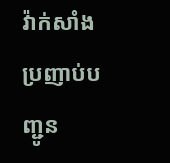វ៉ាក់សាំង ប្រញាប់បញ្ជូន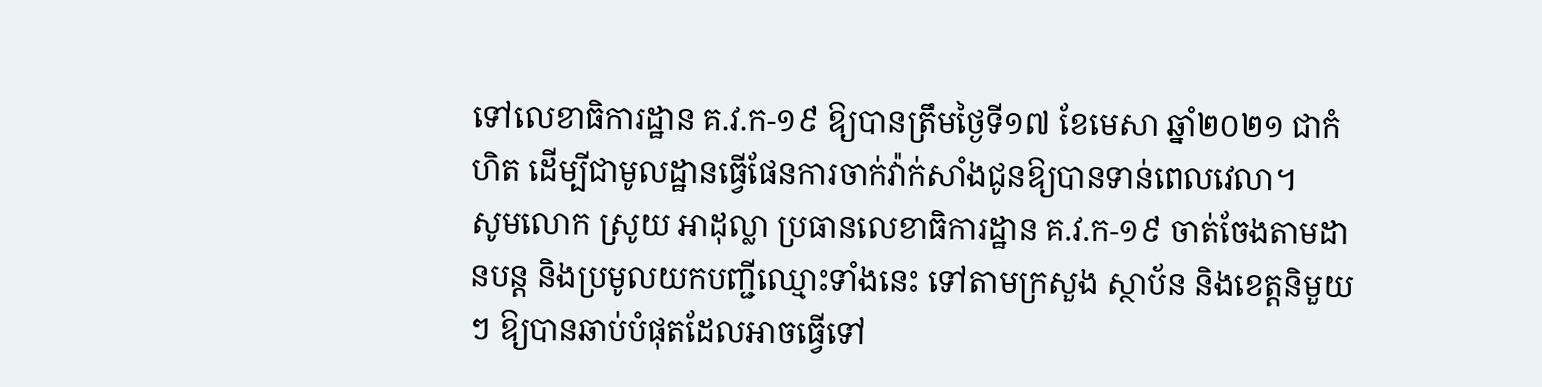ទៅលេខាធិការដ្ឋាន គ.វ.ក-១៩ ឱ្យបានត្រឹមថ្ងៃទី១៧ ខែមេសា ឆ្នាំ២០២១ ជាកំហិត ដេីម្បីជាមូលដ្ឋានធ្វេីផែនការចាក់វ៉ាក់សាំងជូនឱ្យបានទាន់ពេលវេលា។
សូមលោក ស្រូយ អាដុល្លា ប្រធានលេខាធិការដ្ឋាន គ.វ.ក-១៩ ចាត់ចែងតាមដានបន្ត និងប្រមូលយកបញ្ជីឈ្មោះទាំងនេះ ទៅតាមក្រសួង ស្ថាប័ន និងខេត្តនិមួយៗ ឱ្យបានឆាប់បំផុតដែលអាចធ្វេីទៅ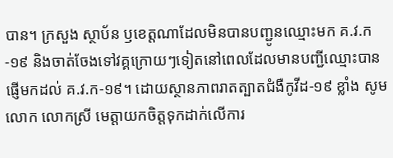បាន។ ក្រសួង ស្ថាប័ន ឫខេត្តណាដែលមិនបានបញ្ជូនឈ្មោះមក គ.វ.ក-១៩ និងចាត់ចែងទៅវគ្គក្រោយៗទៀតនៅពេលដែលមានបញ្ជីឈ្មោះបានផ្ញេីមកដល់ គ.វ.ក-១៩។ ដោយស្ថានភាពរាតត្បាតជំងឺកូវីដ-១៩ ខ្លាំង សូមលោក លោកស្រី មេត្តាយកចិត្តទុកដាក់លេីការ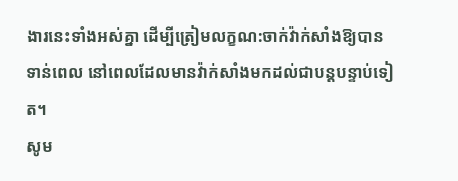ងារនេះទាំងអស់គ្នា ដេីម្បីត្រៀមលក្ខណ:ចាក់វ៉ាក់សាំងឱ្យបានទាន់ពេល នៅពេលដែលមានវ៉ាក់សាំងមកដល់ជាបន្តបន្ទាប់ទៀត។
សូម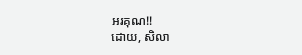អរគុណ!!
ដោយ, សិលា